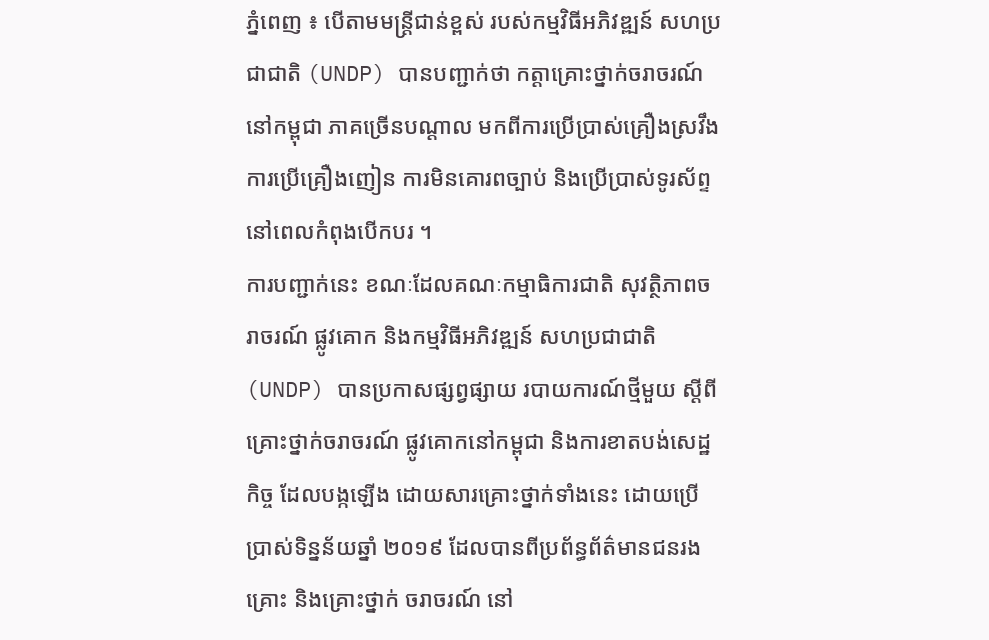ភ្នំពេញ ៖ បើតាមមន្ត្រីជាន់ខ្ពស់ របស់កម្មវិធីអភិវឌ្ឍន៍ សហប្រជាជាតិ (UNDP) បានបញ្ជាក់ថា កត្តាគ្រោះថ្នាក់ចរាចរណ៍ នៅកម្ពុជា ភាគច្រើនបណ្តាល មកពីការប្រើប្រាស់គ្រឿងស្រវឹង ការប្រើគ្រឿងញៀន ការមិនគោរពច្បាប់ និងប្រើប្រាស់ទូរស័ព្ទ នៅពេលកំពុងបើកបរ ។
ការបញ្ជាក់នេះ ខណៈដែលគណៈកម្មាធិការជាតិ សុវត្ថិភាពចរាចរណ៍ ផ្លូវគោក និងកម្មវិធីអភិវឌ្ឍន៍ សហប្រជាជាតិ (UNDP) បានប្រកាសផ្សព្វផ្សាយ របាយការណ៍ថ្មីមួយ ស្ដីពីគ្រោះថ្នាក់ចរាចរណ៍ ផ្លូវគោកនៅកម្ពុជា និងការខាតបង់សេដ្ឋកិច្ច ដែលបង្កឡើង ដោយសារគ្រោះថ្នាក់ទាំងនេះ ដោយប្រើ ប្រាស់ទិន្នន័យឆ្នាំ ២០១៩ ដែលបានពីប្រព័ន្ធព័ត៌មានជនរងគ្រោះ និងគ្រោះថ្នាក់ ចរាចរណ៍ នៅ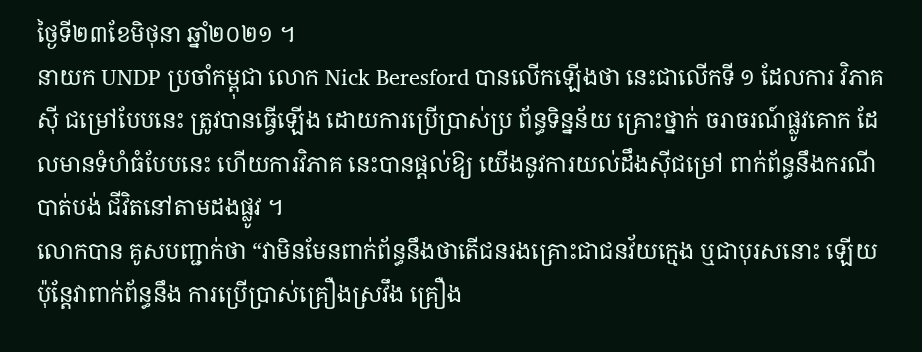ថ្ងៃទី២៣ខែមិថុនា ឆ្នាំ២០២១ ។
នាយក UNDP ប្រចាំកម្ពុជា លោក Nick Beresford បានលើកឡើងថា នេះជាលើកទី ១ ដែលការ វិភាគស៊ី ជម្រៅបែបនេះ ត្រូវបានធ្វើឡើង ដោយការប្រើប្រាស់ប្រ ព័ន្ធទិន្នន័យ គ្រោះថ្នាក់ ចរាចរណ៍ផ្លូវគោក ដែលមានទំហំធំបែបនេះ ហើយការវិភាគ នេះបានផ្តល់ឱ្យ យើងនូវការយល់ដឹងស៊ីជម្រៅ ពាក់ព័ន្ធនឹងករណីបាត់បង់ ជីវិតនៅតាមដងផ្លូវ ។
លោកបាន គូសបញ្ជាក់ថា “វាមិនមែនពាក់ព័ន្ធនឹងថាតើជនរងគ្រោះជាជនវ័យក្មេង ឬជាបុរសនោះ ឡើយ ប៉ុន្តែវាពាក់ព័ន្ធនឹង ការប្រើប្រាស់គ្រឿងស្រវឹង គ្រឿង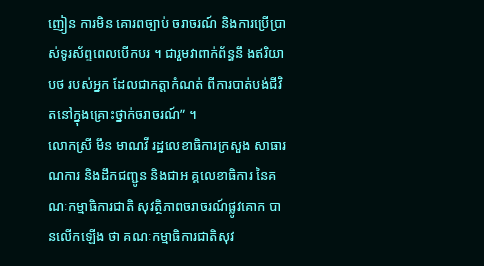ញៀន ការមិន គោរពច្បាប់ ចរាចរណ៍ និងការប្រើប្រាស់ទូរស័ព្ទពេលបើកបរ ។ ជារួមវាពាក់ព័ន្ធនឹ ងឥរិយាបថ របស់អ្នក ដែលជាកត្តាកំណត់ ពីការបាត់បង់ជីវិតនៅក្នុងគ្រោះថ្នាក់ចរាចរណ៍” ។
លោកស្រី មឹន មាណវី រដ្ឋលេខាធិការក្រសួង សាធារណការ និងដឹកជញ្ជូន និងជាអ គ្គលេខាធិការ នៃគណៈកម្មាធិការជាតិ សុវត្ថិភាពចរាចរណ៍ផ្លូវគោក បានលើកឡើង ថា គណៈកម្មាធិការជាតិសុវ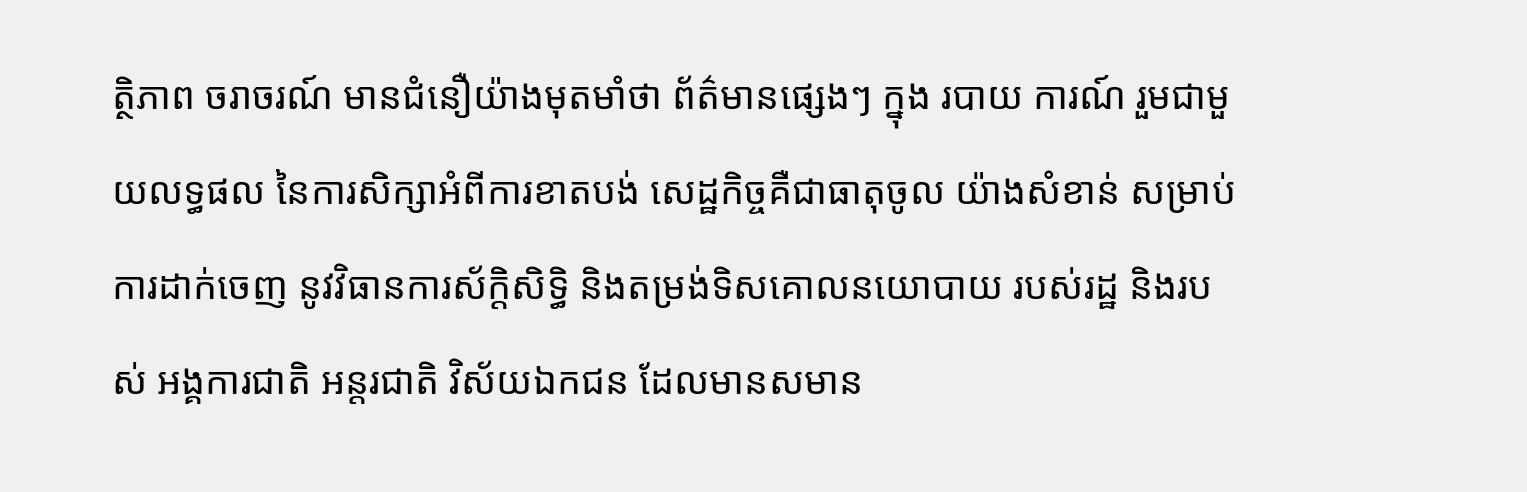ត្ថិភាព ចរាចរណ៍ មានជំនឿយ៉ាងមុតមាំថា ព័ត៌មានផ្សេងៗ ក្នុង របាយ ការណ៍ រួមជាមួយលទ្ធផល នៃការសិក្សាអំពីការខាតបង់ សេដ្ឋកិច្ចគឺជាធាតុចូល យ៉ាងសំខាន់ សម្រាប់ការដាក់ចេញ នូវវិធានការស័ក្តិសិទ្ធិ និងតម្រង់ទិសគោលនយោបាយ របស់រដ្ឋ និងរបស់ អង្គការជាតិ អន្តរជាតិ វិស័យឯកជន ដែលមានសមាន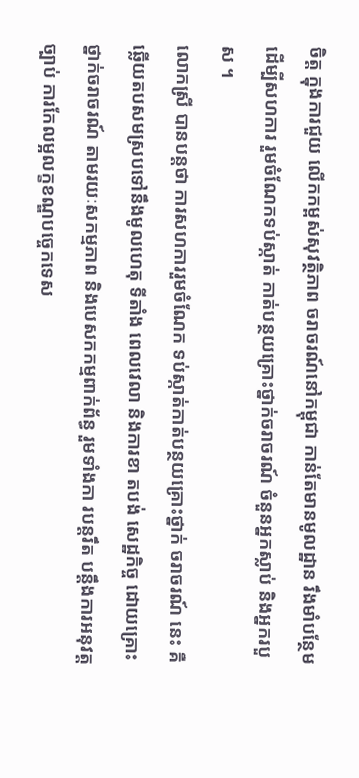ចិត្ត ក្នុងការជួយ លើកកម្ពស់សុវត្ថិភាព ចរាចរណ៍នៅកម្ពុជា កាន់តែមានមូលដ្ឋាន រឹងមាំបន្ថែមដើម្បីសហការ រួមចំណែកទប់ស្កាត់ កាត់បន្ថយគ្រោះថ្នាក់ចរាចរណ៍ ចំនួនអ្នកស្លាប់ និងអ្នករបួស ។
លោកស្រី បានបន្ដថា ការសហការរួមចំណែក ទប់ស្កាត់កាត់បន្ថយគ្រោះថ្នាក់ ចរាចរណ៍ នេះ គឺឆ្លើយតបសមស្របទៅនឹងមូលហេតុ ទីតាំង ពេលវេលា និងការខា តបង់ សេដ្ឋកិច្ច ដោយគ្រោះថ្នាក់ចរាចរណ៍ តាមរយៈសកម្មភាព និងបេសកកម្មពាក់ព័ន្ធ រួមទាំងកា របន្តរឹត បន្តឹងការអនុវត្តច្បាប់ ការកែលម្អលក្ខខណ្ឌបច្ចេកទេស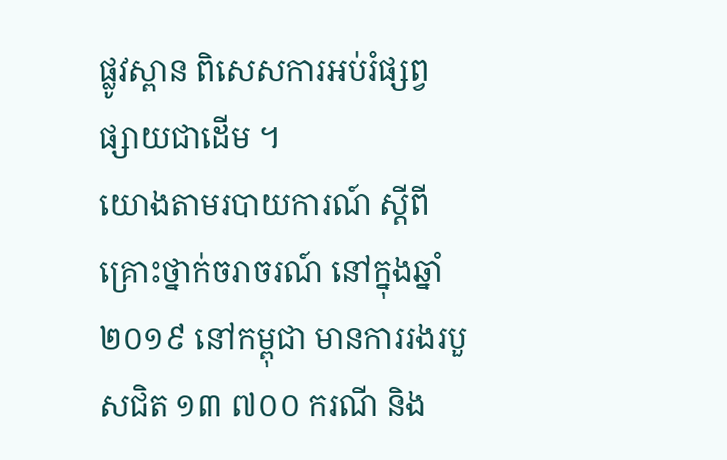ផ្លូវស្ពាន ពិសេសការអប់រំផ្សព្វ ផ្សាយជាដើម ។
យោងតាមរបាយការណ៍ ស្តីពីគ្រោះថ្នាក់ចរាចរណ៍ នៅក្នុងឆ្នាំ២០១៩ នៅកម្ពុជា មានការរងរបួសជិត ១៣ ៧០០ ករណី និង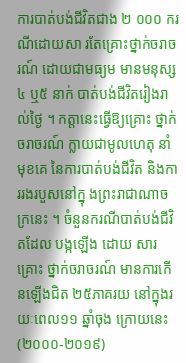ការបាត់បង់ជីវិតជាង ២ ០០០ ករណីដោយសា រតែគ្រោះថ្នាក់ចរាចរណ៍ ដោយជាមធ្យម មានមនុស្ស ៤ ឬ៥ នាក់ បាត់បង់ជីវិតរៀងរាល់ថ្ងៃ ។ កត្តានេះធ្វើឱ្យគ្រោះ ថ្នាក់ចរាចរណ៍ ក្លាយជាមូលហេតុ នាំមុខគេ នៃការបាត់បង់ជីវិត និងការរងរបួសនៅក្នុ ងព្រះរាជាណាចក្រនេះ ។ ចំនួនករណីបាត់បង់ជីវិ តដែល បង្កឡើង ដោយ សារគ្រោះ ថ្នាក់ចរាចរណ៍ មានការកើនឡើងជិត ២៥ភាគរយ នៅក្នុងរយៈពេល១១ ឆ្នាំចុង ក្រោយនេះ (២០០០-២០១៩)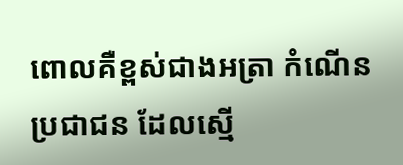ពោលគឺខ្ពស់ជាងអត្រា កំណើនប្រជាជន ដែលស្មើ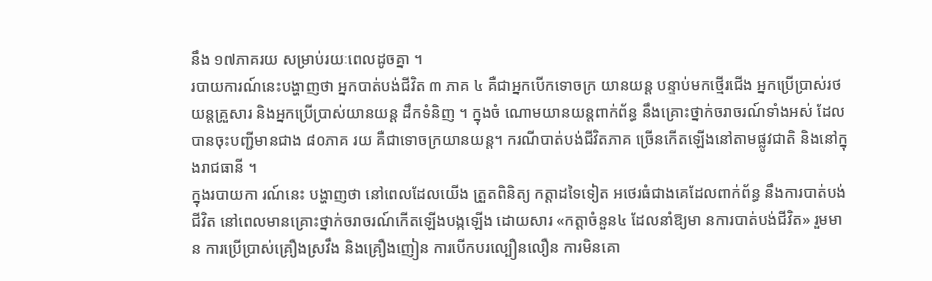នឹង ១៧ភាគរយ សម្រាប់រយៈពេលដូចគ្នា ។
របាយការណ៍នេះបង្ហាញថា អ្នកបាត់បង់ជីវិត ៣ ភាគ ៤ គឺជាអ្នកបើកទោចក្រ យានយន្ត បន្ទាប់មកថ្មើរជើង អ្នកប្រើប្រាស់រថយន្តគ្រួសារ និងអ្នកប្រើប្រាស់យានយន្ត ដឹកទំនិញ ។ ក្នុងចំ ណោមយានយន្តពាក់ព័ន្ធ នឹងគ្រោះថ្នាក់ចរាចរណ៍ទាំងអស់ ដែលបានចុះបញ្ជីមានជាង ៨០ភាគ រយ គឺជាទោចក្រយានយន្ត។ ករណីបាត់បង់ជីវិតភាគ ច្រើនកើតឡើងនៅតាមផ្លូវជាតិ និងនៅក្នុងរាជធានី ។
ក្នុងរបាយកា រណ៍នេះ បង្ហាញថា នៅពេលដែលយើង ត្រួតពិនិត្យ កត្តាដទៃទៀត អថេរធំជាងគេដែលពាក់ព័ន្ធ នឹងការបាត់បង់ជីវិត នៅពេលមានគ្រោះថ្នាក់ចរាចរណ៍កើតឡើងបង្កឡើង ដោយសារ «កត្តាចំនួន៤ ដែលនាំឱ្យមា នការបាត់បង់ជីវិត» រួមមាន ការប្រើប្រាស់គ្រឿងស្រវឹង និងគ្រឿងញៀន ការបើកបរល្បឿនលឿន ការមិនគោ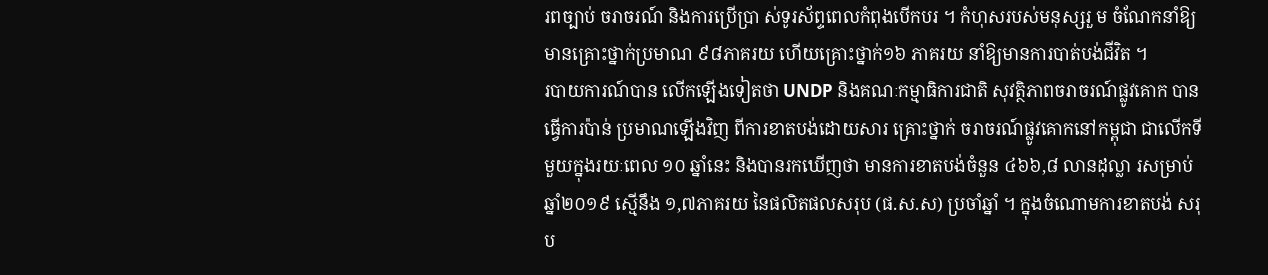រពច្បាប់ ចរាចរណ៍ និងការប្រើប្រា ស់ទូរស័ព្ទពេលកំពុងបើកបរ ។ កំហុសរបស់មនុស្សរួ ម ចំណែកនាំឱ្យមានគ្រោះថ្នាក់ប្រមាណ ៩៨ភាគរយ ហើយគ្រោះថ្នាក់១៦ ភាគរយ នាំឱ្យមានការបាត់បង់ជីវិត ។
របាយការណ៍បាន លើកឡើងទៀតថា UNDP និងគណៈកម្មាធិការជាតិ សុវត្ថិភាពចរាចរណ៍ផ្លូវគោក បានធ្វើការប៉ាន់ ប្រមាណឡើងវិញ ពីការខាតបង់ដោយសារ គ្រោះថ្នាក់ ចរាចរណ៍ផ្លូវគោកនៅកម្ពុជា ជាលើកទីមួយក្នុងរយៈពេល ១០ ឆ្នាំនេះ និងបានរកឃើញថា មានការខាតបង់ចំនួន ៤៦៦,៨ លានដុល្លា រសម្រាប់ឆ្នាំ២០១៩ ស្មើនឹង ១,៧ភាគរយ នៃផលិតផលសរុប (ផ.ស.ស) ប្រចាំឆ្នាំ ។ ក្នុងចំណោមការខាតបង់ សរុប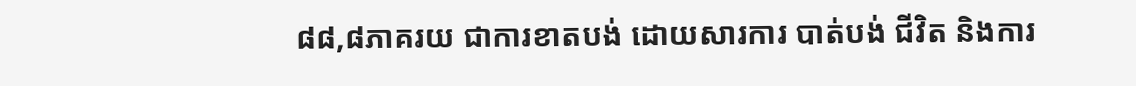៨៨,៨ភាគរយ ជាការខាតបង់ ដោយសារការ បាត់បង់ ជីវិត និងការ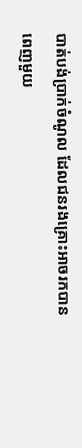បាត់បង់ប្រាក់ចំណូល ដែលជនរងគ្រោះអាចរកបានពេញមួយ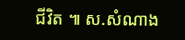ជីវិត ៕ ស.សំណាង